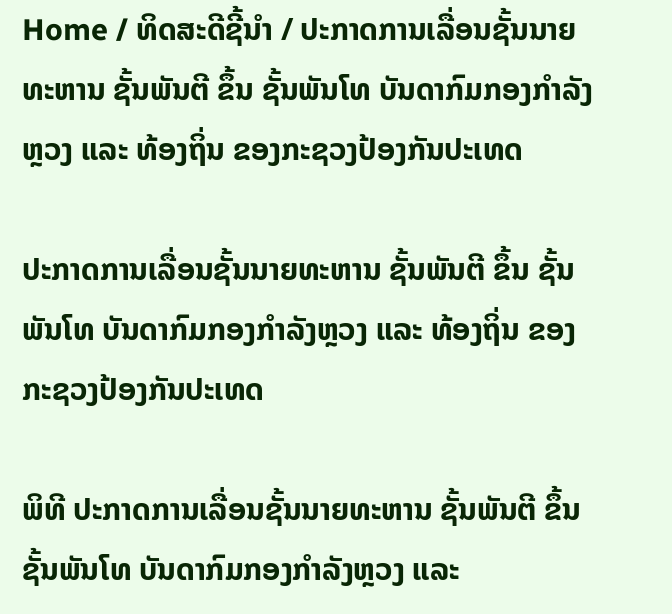Home / ທິດສະດີຊີ້ນຳ / ປະກາດການເລື່ອນຊັ້ນນາຍທະຫານ ຊັ້ນພັນຕີ ຂຶ້ນ ຊັ້ນພັນໂທ ບັນດາກົມກອງກຳລັງຫຼວງ ແລະ ທ້ອງຖິ່ນ ຂອງກະຊວງປ້ອງກັນປະເທດ

ປະກາດການເລື່ອນຊັ້ນນາຍທະຫານ ຊັ້ນພັນຕີ ຂຶ້ນ ຊັ້ນພັນໂທ ບັນດາກົມກອງກຳລັງຫຼວງ ແລະ ທ້ອງຖິ່ນ ຂອງກະຊວງປ້ອງກັນປະເທດ

ພິທີ ປະກາດການເລື່ອນຊັ້ນນາຍທະຫານ ຊັ້ນພັນຕີ ຂຶ້ນ ຊັ້ນພັນໂທ ບັນດາກົມກອງກໍາລັງຫຼວງ ແລະ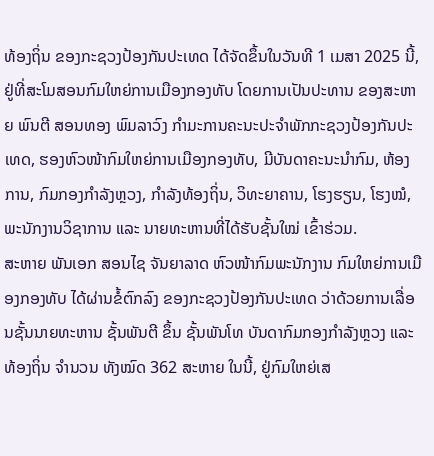ທ້ອງຖິ່ນ ຂອງກະຊວງປ້ອງກັນປະເທດ ໄດ້ຈັດຂຶ້ນໃນວັນທີ 1 ເມສາ 2025 ນີ້, ຢູ່ທີ່ສະໂມສອນກົມໃຫຍ່ການເມືອງກອງທັບ ໂດຍການເປັນປະທານ ຂອງສະຫາຍ ພົນຕີ ສອນທອງ ພົມລາວົງ ກໍາມະການຄະນະປະຈຳພັກກະຊວງປ້ອງກັນປະເທດ, ຮອງຫົວໜ້າກົມໃຫຍ່ການເມືອງກອງທັບ, ມີບັນດາຄະນະນໍາກົມ, ຫ້ອງການ, ກົມກອງກຳລັງຫຼວງ, ກຳລັງທ້ອງຖິ່ນ, ວິທະຍາຄານ, ໂຮງຮຽນ, ໂຮງໝໍ, ພະນັກງານວິຊາການ ແລະ ນາຍທະຫານທີ່ໄດ້ຮັບຊັ້ນໃໝ່ ເຂົ້າຮ່ວມ.
ສະຫາຍ ພັນເອກ ສອນໄຊ ຈັນຍາລາດ ຫົວໜ້າກົມພະນັກງານ ກົມໃຫຍ່ການເມືອງກອງທັບ ໄດ້ຜ່ານຂໍ້ຕົກລົງ ຂອງກະຊວງປ້ອງກັນປະເທດ ວ່າດ້ວຍການເລື່ອນຊັ້ນນາຍທະຫານ ຊັ້ນພັນຕີ ຂຶ້ນ ຊັ້ນພັນໂທ ບັນດາກົມກອງກໍາລັງຫຼວງ ແລະ ທ້ອງຖິ່ນ ຈໍານວນ ທັງໝົດ 362 ສະຫາຍ ໃນນີ້, ຢູ່ກົມໃຫຍ່ເສ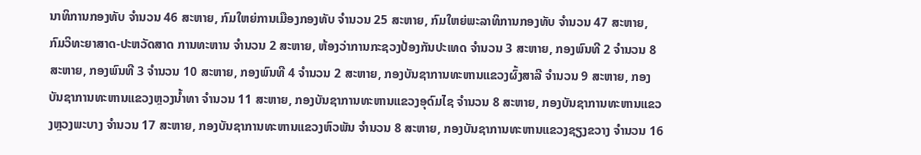ນາທິການກອງທັບ ຈໍານວນ 46 ສະຫາຍ, ກົມໃຫຍ່ການເມືອງກອງທັບ ຈໍານວນ 25 ສະຫາຍ, ກົມໃຫຍ່ພະລາທິການກອງທັບ ຈໍານວນ 47 ສະຫາຍ, ກົມວິທະຍາສາດ-ປະຫວັດສາດ ການທະຫານ ຈໍານວນ 2 ສະຫາຍ, ຫ້ອງວ່າການກະຊວງປ້ອງກັນປະເທດ ຈໍານວນ 3 ສະຫາຍ, ກອງພົນທີ 2 ຈໍານວນ 8 ສະຫາຍ, ກອງພົນທີ 3 ຈໍານວນ 10 ສະຫາຍ, ກອງພົນທີ 4 ຈໍານວນ 2 ສະຫາຍ, ກອງບັນຊາການທະຫານແຂວງຜົ້ງສາລີ ຈໍານວນ 9 ສະຫາຍ, ກອງບັນຊາການທະຫານແຂວງຫຼວງນໍ້າທາ ຈໍານວນ 11 ສະຫາຍ, ກອງບັນຊາການທະຫານແຂວງອຸດົມໄຊ ຈໍານວນ 8 ສະຫາຍ, ກອງບັນຊາການທະຫານແຂວງຫຼວງພະບາງ ຈໍານວນ 17 ສະຫາຍ, ກອງບັນຊາການທະຫານແຂວງຫົວພັນ ຈໍານວນ 8 ສະຫາຍ, ກອງບັນຊາການທະຫານແຂວງຊຽງຂວາງ ຈໍານວນ 16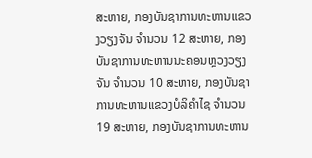ສະຫາຍ, ກອງບັນຊາການທະຫານແຂວງວຽງຈັນ ຈໍານວນ 12 ສະຫາຍ, ກອງບັນຊາການທະຫານນະຄອນຫຼວງວຽງຈັນ ຈໍານວນ 10 ສະຫາຍ, ກອງບັນຊາການທະຫານແຂວງບໍລິຄໍາໄຊ ຈໍານວນ 19 ສະຫາຍ, ກອງບັນຊາການທະຫານ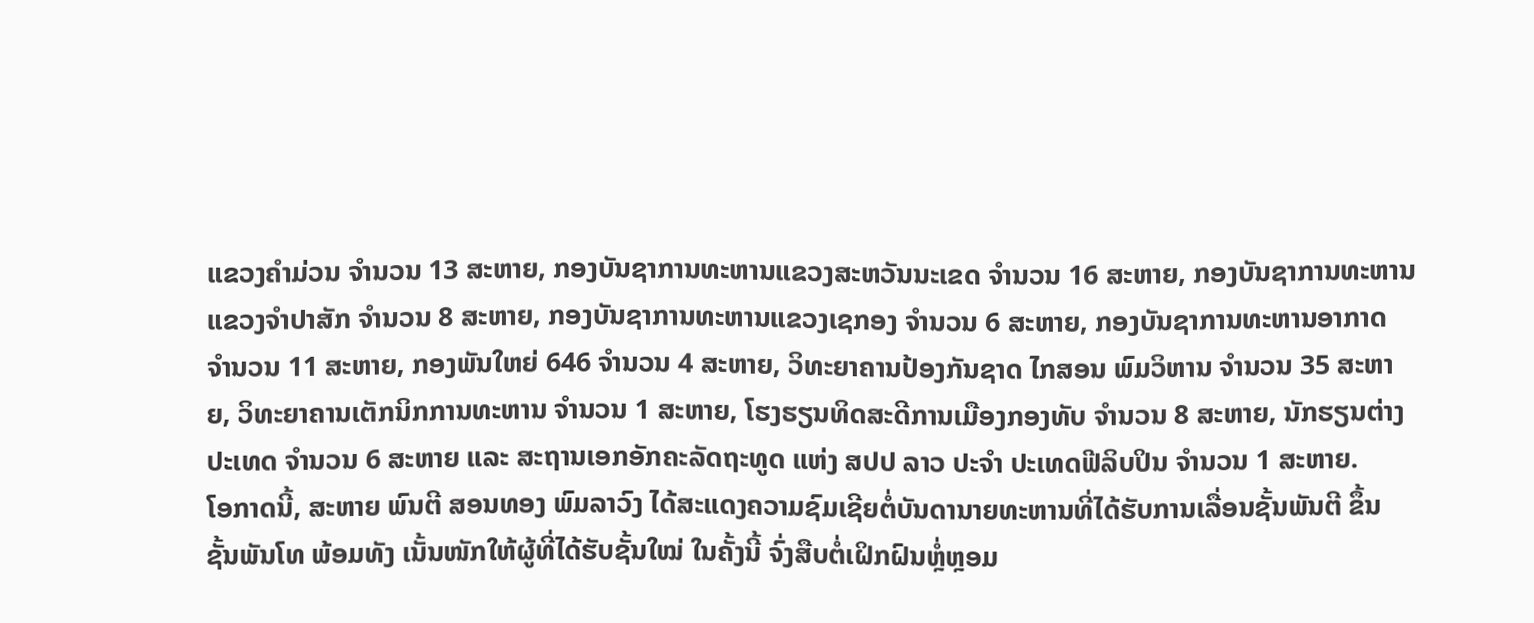ແຂວງຄໍາມ່ວນ ຈໍານວນ 13 ສະຫາຍ, ກອງບັນຊາການທະຫານແຂວງສະຫວັນນະເຂດ ຈໍານວນ 16 ສະຫາຍ, ກອງບັນຊາການທະຫານແຂວງຈໍາປາສັກ ຈໍານວນ 8 ສະຫາຍ, ກອງບັນຊາການທະຫານແຂວງເຊກອງ ຈໍານວນ 6 ສະຫາຍ, ກອງບັນຊາການທະຫານອາກາດ ຈໍານວນ 11 ສະຫາຍ, ກອງພັນໃຫຍ່ 646 ຈໍານວນ 4 ສະຫາຍ, ວິທະຍາຄານປ້ອງກັນຊາດ ໄກສອນ ພົມວິຫານ ຈໍານວນ 35 ສະຫາຍ, ວິທະຍາຄານເຕັກນິກການທະຫານ ຈໍານວນ 1 ສະຫາຍ, ໂຮງຮຽນທິດສະດີການເມືອງກອງທັບ ຈໍານວນ 8 ສະຫາຍ, ນັກຮຽນຕ່າງປະເທດ ຈໍານວນ 6 ສະຫາຍ ແລະ ສະຖານເອກອັກຄະລັດຖະທູດ ແຫ່ງ ສປປ ລາວ ປະຈໍາ ປະເທດຟີລິບປິນ ຈໍານວນ 1 ສະຫາຍ.
ໂອກາດນີ້, ສະຫາຍ ພົນຕີ ສອນທອງ ພົມລາວົງ ໄດ້ສະແດງຄວາມຊົມເຊີຍຕໍ່ບັນດານາຍທະຫານທີ່ໄດ້ຮັບການເລື່ອນຊັ້ນພັນຕີ ຂຶ້ນ ຊັ້ນພັນໂທ ພ້ອມທັງ ເນັ້ນໜັກໃຫ້ຜູ້ທີ່ໄດ້ຮັບຊັ້ນໃໝ່ ໃນຄັ້ງນີ້ ຈົ່ງສືບຕໍ່ເຝິກຝົນຫຼໍ່ຫຼອມ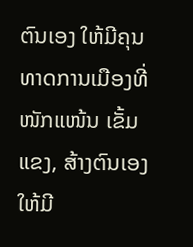ຕົນເອງ ໃຫ້ມີຄຸນທາດການເມືອງທີ່ໜັກແໜ້ນ ເຂັ້ມແຂງ, ສ້າງຕົນເອງໃຫ້ມີ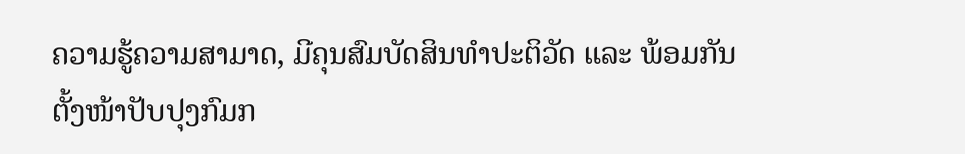ຄວາມຮູ້ຄວາມສາມາດ, ມີຄຸນສົມບັດສິນທໍາປະຕິວັດ ແລະ ພ້ອມກັນຕັ້ງໜ້າປັບປຸງກົມກ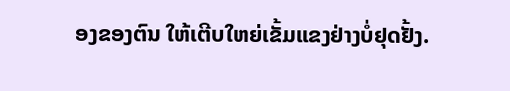ອງຂອງຕົນ ໃຫ້ເຕີບໃຫຍ່ເຂັ້ມແຂງຢ່າງບໍ່ຢຸດຢັ້ງ.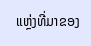ແຫຼ່ງທີ່ມາຂອງ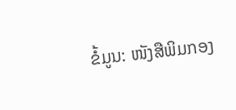ຂໍ້ມູນ: ໜັງສືພິມກອງ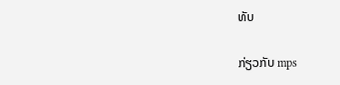ທັບ

ກ່ຽວກັບ mps